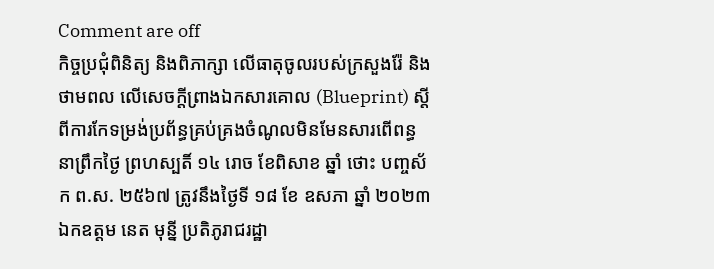Comment are off
កិច្ចប្រជុំពិនិត្យ និងពិភាក្សា លើធាតុចូលរបស់ក្រសួងរ៉ែ និងថាមពល លើសេចក្តីព្រាងឯកសារគោល (Blueprint) ស្តីពីការកែទម្រង់ប្រព័ន្ធគ្រប់គ្រងចំណូលមិនមែនសារពើពន្ធ
នាព្រឹកថ្ងៃ ព្រហស្បតិ៍ ១៤ រោច ខែពិសាខ ឆ្នាំ ថោះ បញ្ចស័ក ព.ស. ២៥៦៧ ត្រូវនឹងថ្ងៃទី ១៨ ខែ ឧសភា ឆ្នាំ ២០២៣ ឯកឧត្តម នេត មុន្នី ប្រតិភូរាជរដ្ឋា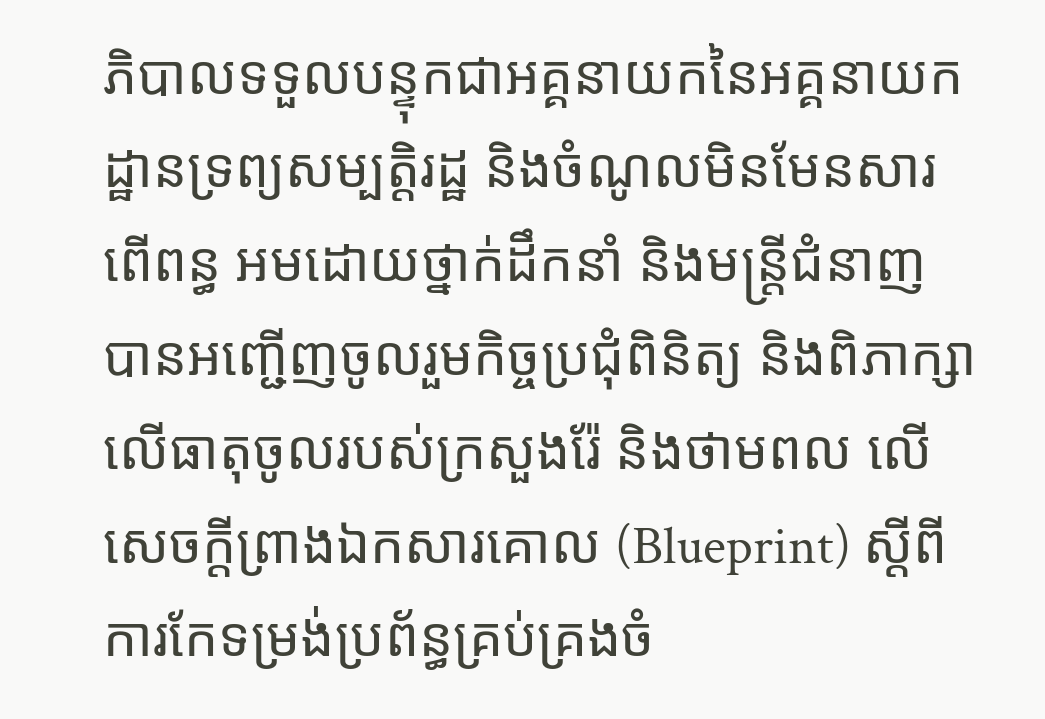ភិបាលទទួលបន្ទុកជាអគ្គនាយកនៃអគ្គនាយកដ្ឋានទ្រព្យសម្បត្តិរដ្ឋ និងចំណូលមិនមែនសារពើពន្ធ អមដោយថ្នាក់ដឹកនាំ និងមន្ត្រីជំនាញ បានអញ្ជើញចូលរួមកិច្ចប្រជុំពិនិត្យ និងពិភាក្សា លើធាតុចូលរបស់ក្រសួងរ៉ែ និងថាមពល លើសេចក្តីព្រាងឯកសារគោល (Blueprint) ស្តីពីការកែទម្រង់ប្រព័ន្ធគ្រប់គ្រងចំ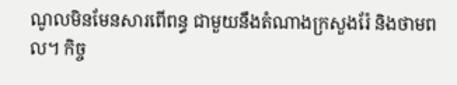ណូលមិនមែនសារពើពន្ធ ជាមួយនឹងតំណាងក្រសួងរ៉ែ និងថាមពល។ កិច្ច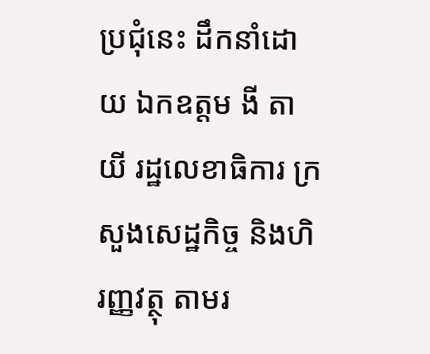ប្រជុំនេះ ដឹកនាំដោយ ឯកឧត្តម ងី តាយី រដ្ឋលេខាធិការ ក្រសួងសេដ្ឋកិច្ច និងហិរញ្ញវត្ថុ តាមរ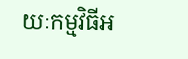យៈកម្មវិធីអ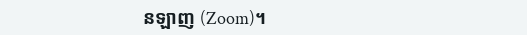នឡាញ (Zoom)។